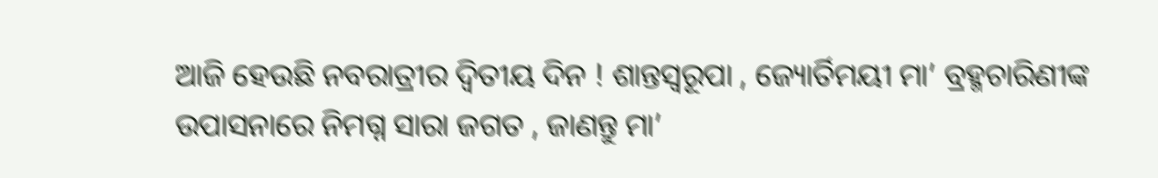ଆଜି ହେଉଛି ନବରାତ୍ରୀର ଦ୍ୱିତୀୟ ଦିନ ! ଶାନ୍ତସ୍ୱରୂପା , ଜ୍ୟୋର୍ତିମୟୀ ମା’ ବ୍ରହ୍ମଚାରିଣୀଙ୍କ ଉପାସନାରେ ନିମଗ୍ନ ସାରା ଜଗତ , ଜାଣନ୍ତୁ ମା’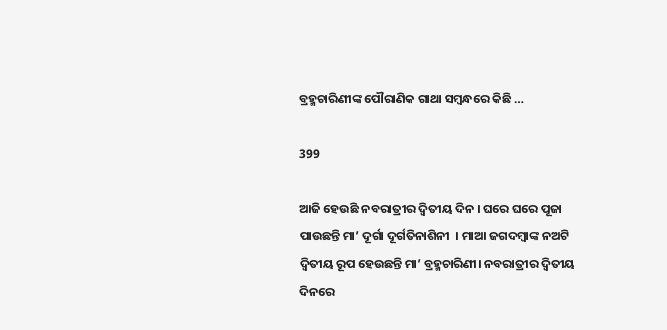ବ୍ରହ୍ମଚାରିଣୀଙ୍କ ପୌରାଣିକ ଗାଥା ସମ୍ବନ୍ଧରେ କିଛି …

399

ଆଜି ହେଉଛି ନବରାତ୍ରୀର ଦ୍ୱିତୀୟ ଦିନ । ଘରେ ଘରେ ପୂଜା ପାଉଛନ୍ତି ମା’ ଦୂର୍ଗା ଦୂର୍ଗତିନାଶିନୀ  । ମାଆ ଜଗଦମ୍ବାଙ୍କ ନଅଟି ଦ୍ୱିତୀୟ ରୂପ ହେଉଛନ୍ତି ମା’ ବ୍ରହ୍ମଚାରିଣୀ। ନବରାତ୍ରୀର ଦ୍ୱିତୀୟ ଦିନରେ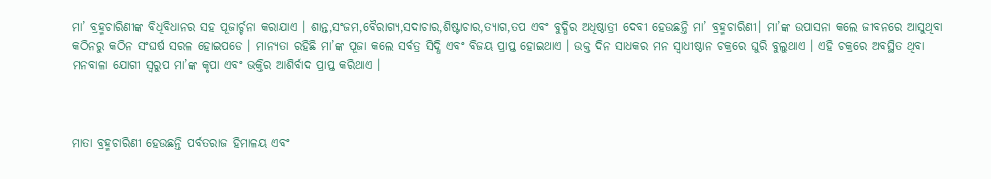ମା’ ବ୍ରହ୍ମଚାରିଣୀଙ୍କ ବିଧିବିଧାନର ସହ ପୂଜାର୍ଚ୍ଚନା କରାଯାଏ । ଶାନ୍ତ,ସଂଜମ,ବୈରାଗ୍ୟ,ସଦାଚାର,ଶିଷ୍ଟାଚାର,ତ୍ୟାଗ,ତପ ଏବଂ ବୁଦ୍ଧିର ଅଧିଷ୍ଠାତ୍ରୀ ଦେବୀ ହେଉଛନ୍ତି ମା’ ବ୍ରହ୍ମଚାରିଣୀ। ମା’ଙ୍କ ଉପାସନା କଲେ ଜୀବନରେ ଆସୁଥିବା କଠିନରୁ କଠିନ ସଂଘର୍ଷ ସରଳ ହୋଇପଡେ । ମାନ୍ୟତା ରହିଛି ମା’ଙ୍କ ପୂଜା କଲେ ସର୍ବତ୍ର ସିଦ୍ଧି ଏବଂ ବିଜୟ ପ୍ରାପ୍ତ ହୋଇଥାଏ । ଉକ୍ତ ଦିନ ସାଧକର ମନ ସ୍ୱାଧୀଷ୍ଠାନ ଚକ୍ରରେ ଘୁରି ବୁଲୁଥାଏ । ଏହି ଚକ୍ରରେ ଅବସ୍ଥିତ ଥିବା ମନବାଳା ଯୋଗୀ ସ୍ୱରୁପ ମା’ଙ୍କ କୃପା ଏବଂ ଭକ୍ତିର ଆଶିର୍ବାଦ ପ୍ରାପ୍ତ କରିଥାଏ ।



ମାତା ବ୍ରହ୍ମଚାରିଣୀ ହେଉଛନ୍ତି ପର୍ବତରାଜ ହିମାଳୟ ଏବଂ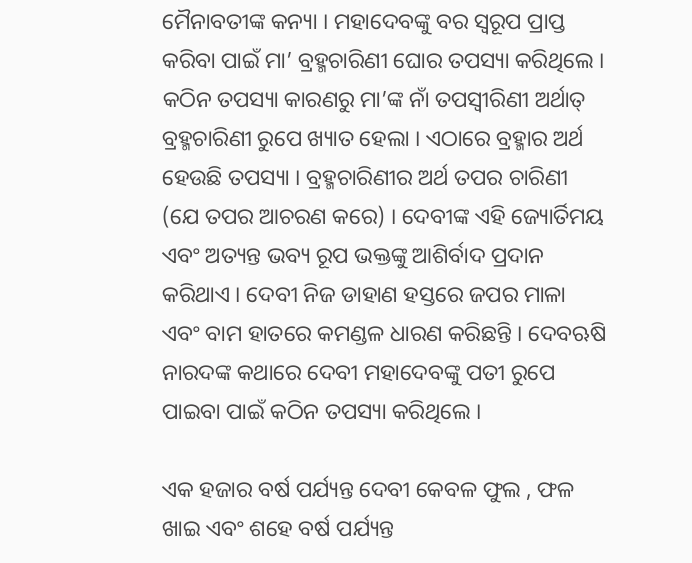ମୈନାବତୀଙ୍କ କନ୍ୟା । ମହାଦେବଙ୍କୁ ବର ସ୍ୱରୂପ ପ୍ରାପ୍ତ କରିବା ପାଇଁ ମା’ ବ୍ରହ୍ମଚାରିଣୀ ଘୋର ତପସ୍ୟା କରିଥିଲେ । କଠିନ ତପସ୍ୟା କାରଣରୁ ମା’ଙ୍କ ନାଁ ତପସ୍ୱୀରିଣୀ ଅର୍ଥାତ୍ ବ୍ରହ୍ମଚାରିଣୀ ରୁପେ ଖ୍ୟାତ ହେଲା । ଏଠାରେ ବ୍ରହ୍ମାର ଅର୍ଥ ହେଉଛି ତପସ୍ୟା । ବ୍ରହ୍ମଚାରିଣୀର ଅର୍ଥ ତପର ଚାରିଣୀ (ଯେ ତପର ଆଚରଣ କରେ) । ଦେବୀଙ୍କ ଏହି ଜ୍ୟୋର୍ତିମୟ ଏବଂ ଅତ୍ୟନ୍ତ ଭବ୍ୟ ରୂପ ଭକ୍ତଙ୍କୁ ଆଶିର୍ବାଦ ପ୍ରଦାନ କରିଥାଏ । ଦେବୀ ନିଜ ଡାହାଣ ହସ୍ତରେ ଜପର ମାଳା ଏବଂ ବାମ ହାତରେ କମଣ୍ଡଳ ଧାରଣ କରିଛନ୍ତି । ଦେବଋଷି ନାରଦଙ୍କ କଥାରେ ଦେବୀ ମହାଦେବଙ୍କୁ ପତୀ ରୁପେ ପାଇବା ପାଇଁ କଠିନ ତପସ୍ୟା କରିଥିଲେ ।

ଏକ ହଜାର ବର୍ଷ ପର୍ଯ୍ୟନ୍ତ ଦେବୀ କେବଳ ଫୁଲ , ଫଳ ଖାଇ ଏବଂ ଶହେ ବର୍ଷ ପର୍ଯ୍ୟନ୍ତ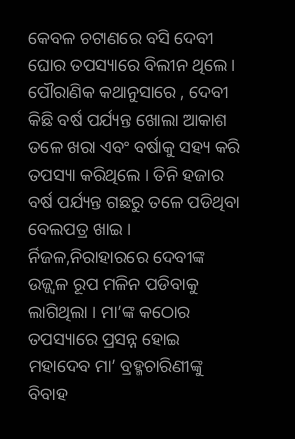କେବଳ ଚଟାଣରେ ବସି ଦେବୀ ଘୋର ତପସ୍ୟାରେ ବିଲୀନ ଥିଲେ । ପୌରାଣିକ କଥାନୁସାରେ , ଦେବୀ କିଛି ବର୍ଷ ପର୍ଯ୍ୟନ୍ତ ଖୋଲା ଆକାଶ ତଳେ ଖରା ଏବଂ ବର୍ଷାକୁ ସହ୍ୟ କରି ତପସ୍ୟା କରିଥିଲେ । ତିନି ହଜାର ବର୍ଷ ପର୍ଯ୍ୟନ୍ତ ଗଛରୁ ତଳେ ପଡିଥିବା ବେଲପତ୍ର ଖାଇ । ର୍ନିଜଳ,ନିରାହାରରେ ଦେବୀଙ୍କ ଉଜ୍ଜ୍ୱଳ ରୂପ ମଳିନ ପଡିବାକୁ ଲାଗିଥିଲା । ମା’ଙ୍କ କଠୋର ତପସ୍ୟାରେ ପ୍ରସନ୍ନ ହୋଇ ମହାଦେବ ମା’ ବ୍ରହ୍ମଚାରିଣୀଙ୍କୁ ବିବାହ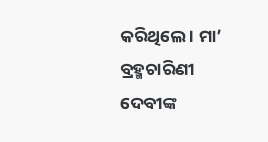କରିଥିଲେ । ମା’ ବ୍ରହ୍ମଚାରିଣୀ ଦେବୀଙ୍କ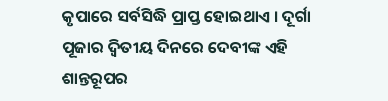କୃପାରେ ସର୍ବସିଦ୍ଧି ପ୍ରାପ୍ତ ହୋଇଥାଏ । ଦୂର୍ଗା ପୂଜାର ଦ୍ୱିତୀୟ ଦିନରେ ଦେବୀଙ୍କ ଏହି ଶାନ୍ତରୂପର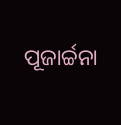ପୂଜାର୍ଚ୍ଚନା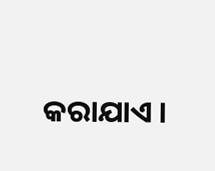କରାଯାଏ ।